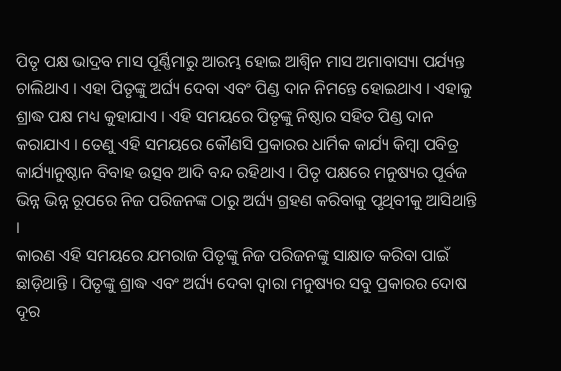ପିତୃ ପକ୍ଷ ଭାଦ୍ରବ ମାସ ପୂର୍ଣ୍ଣିମାରୁ ଆରମ୍ଭ ହୋଇ ଆଶ୍ୱିନ ମାସ ଅମାବାସ୍ୟା ପର୍ଯ୍ୟନ୍ତ ଚାଲିଥାଏ । ଏହା ପିତୃଙ୍କୁ ଅର୍ଘ୍ୟ ଦେବା ଏବଂ ପିଣ୍ଡ ଦାନ ନିମନ୍ତେ ହୋଇଥାଏ । ଏହାକୁ ଶ୍ରାଦ୍ଧ ପକ୍ଷ ମଧ୍ୟ କୁହାଯାଏ । ଏହି ସମୟରେ ପିତୃଙ୍କୁ ନିଷ୍ଠାର ସହିତ ପିଣ୍ଡ ଦାନ କରାଯାଏ । ତେଣୁ ଏହି ସମୟରେ କୌଣସି ପ୍ରକାରର ଧାର୍ମିକ କାର୍ଯ୍ୟ କିମ୍ବା ପବିତ୍ର କାର୍ଯ୍ୟାନୁଷ୍ଠାନ ବିବାହ ଉତ୍ସବ ଆଦି ବନ୍ଦ ରହିଥାଏ । ପିତୃ ପକ୍ଷରେ ମନୁଷ୍ୟର ପୂର୍ବଜ ଭିନ୍ନ ଭିନ୍ନ ରୂପରେ ନିଜ ପରିଜନଙ୍କ ଠାରୁ ଅର୍ଘ୍ୟ ଗ୍ରହଣ କରିବାକୁ ପୃଥିବୀକୁ ଆସିଥାନ୍ତି ।
କାରଣ ଏହି ସମୟରେ ଯମରାଜ ପିତୃଙ୍କୁ ନିଜ ପରିଜନଙ୍କୁ ସାକ୍ଷାତ କରିବା ପାଇଁ ଛାଡ଼ିଥାନ୍ତି । ପିତୃଙ୍କୁ ଶ୍ରାଦ୍ଧ ଏବଂ ଅର୍ଘ୍ୟ ଦେବା ଦ୍ୱାରା ମନୁଷ୍ୟର ସବୁ ପ୍ରକାରର ଦୋଷ ଦୂର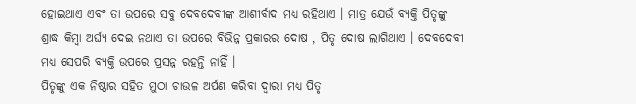ହୋଇଥାଏ ଏବଂ ତା ଉପରେ ସବୁ ଦେବଦେବୀଙ୍କ ଆଶୀର୍ବାଦ ମଧ୍ୟ ରହିଥାଏ । ମାତ୍ର ଯେଉଁ ବ୍ୟକ୍ତି ପିତୃଙ୍କୁ ଶ୍ରାଦ୍ଧ କିମ୍ବା ଅର୍ଘ୍ୟ ଦେଇ ନଥାଏ ତା ଉପରେ ବିଭିନ୍ନ ପ୍ରକାରର ଦୋଷ , ପିତୃ ଦୋଷ ଲାଗିଥାଏ । ଦେବଦେବୀ ମଧ୍ୟ ସେପରି ବ୍ୟକ୍ତି ଉପରେ ପ୍ରସନ୍ନ ରହନ୍ତି ନାହିଁ ।
ପିତୃଙ୍କୁ ଏକ ନିଷ୍ଠାର ସହିତ ମୁଠା ଚାଉଳ ଅର୍ପଣ କରିବା ଦ୍ୱାରା ମଧ୍ୟ ପିତୃ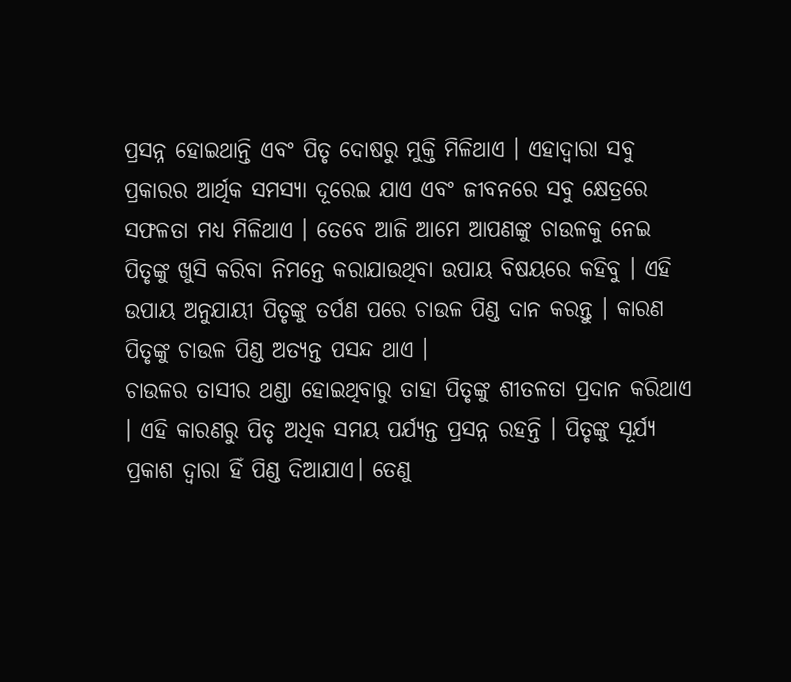ପ୍ରସନ୍ନ ହୋଇଥାନ୍ତି ଏବଂ ପିତୃ ଦୋଷରୁ ମୁକ୍ତି ମିଳିଥାଏ । ଏହାଦ୍ବାରା ସବୁ ପ୍ରକାରର ଆର୍ଥିକ ସମସ୍ୟା ଦୂରେଇ ଯାଏ ଏବଂ ଜୀବନରେ ସବୁ କ୍ଷେତ୍ରରେ ସଫଳତା ମଧ୍ୟ ମିଳିଥାଏ । ତେବେ ଆଜି ଆମେ ଆପଣଙ୍କୁ ଚାଉଳକୁ ନେଇ ପିତୃଙ୍କୁ ଖୁସି କରିବା ନିମନ୍ତେ କରାଯାଉଥିବା ଉପାୟ ବିଷୟରେ କହିବୁ । ଏହି ଉପାୟ ଅନୁଯାୟୀ ପିତୃଙ୍କୁ ତର୍ପଣ ପରେ ଚାଉଳ ପିଣ୍ଡ ଦାନ କରନ୍ତୁ । କାରଣ ପିତୃଙ୍କୁ ଚାଉଳ ପିଣ୍ଡ ଅତ୍ୟନ୍ତ ପସନ୍ଦ ଥାଏ ।
ଚାଉଳର ତାସୀର ଥଣ୍ଡା ହୋଇଥିବାରୁ ତାହା ପିତୃଙ୍କୁ ଶୀତଳତା ପ୍ରଦାନ କରିଥାଏ । ଏହି କାରଣରୁ ପିତୃ ଅଧିକ ସମୟ ପର୍ଯ୍ୟନ୍ତ ପ୍ରସନ୍ନ ରହନ୍ତି । ପିତୃଙ୍କୁ ସୂର୍ଯ୍ୟ ପ୍ରକାଶ ଦ୍ୱାରା ହିଁ ପିଣ୍ଡ ଦିଆଯାଏ। ତେଣୁ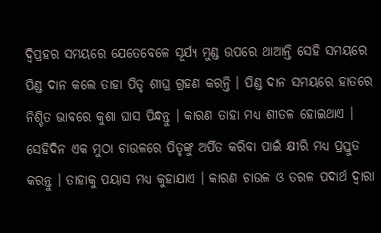ଦ୍ୱିପ୍ରହର ସମୟରେ ଯେତେବେଳେ ସୂର୍ଯ୍ୟ ମୁଣ୍ଡ ଉପରେ ଥାଆନ୍ତି ସେହି ସମୟରେ ପିଣ୍ଡ ଦାନ କଲେ ତାହା ପିତୃ ଶୀଘ୍ର ଗ୍ରହଣ କରନ୍ତି । ପିଣ୍ଡ ଦାନ ସମୟରେ ହାତରେ ନିଶ୍ଚିତ ଭାବରେ କୁଶା ଘାସ ପିନ୍ଧନ୍ତୁ । କାରଣ ତାହା ମଧ୍ୟ ଶୀତଳ ହୋଇଥାଏ ।
ସେହିଦିନ ଏକ ମୁଠା ଚାଉଳରେ ପିତୃଙ୍କୁ ଅର୍ପିତ କରିବା ପାଇଁ କ୍ଷୀରି ମଧ୍ୟ ପ୍ରସ୍ତୁତ କରନ୍ତୁ । ତାହାକୁ ପୟାସ ମଧ୍ୟ କୁହାଯାଏ । କାରଣ ଚାଉଳ ଓ ତରଳ ପଦାର୍ଥ ଦ୍ୱାରା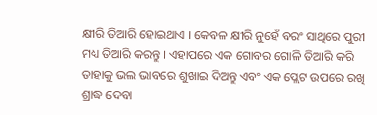କ୍ଷୀରି ତିଆରି ହୋଇଥାଏ । କେବଳ କ୍ଷୀରି ନୁହେଁ ବରଂ ସାଥିରେ ପୁରୀ ମଧ୍ୟ ତିଆରି କରନ୍ତୁ । ଏହାପରେ ଏକ ଗୋବର ଗୋଳି ତିଆରି କରି ତାହାକୁ ଭଲ ଭାବରେ ଶୁଖାଇ ଦିଅନ୍ତୁ ଏବଂ ଏକ ପ୍ଲେଟ ଉପରେ ରଖି ଶ୍ରାଦ୍ଧ ଦେବା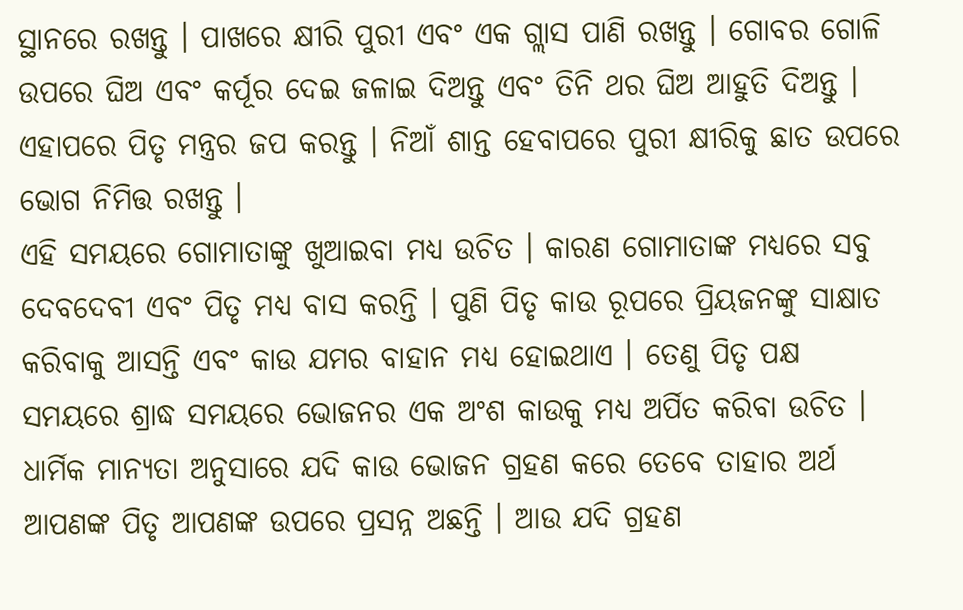ସ୍ଥାନରେ ରଖନ୍ତୁ । ପାଖରେ କ୍ଷୀରି ପୁରୀ ଏବଂ ଏକ ଗ୍ଲାସ ପାଣି ରଖନ୍ତୁ । ଗୋବର ଗୋଳି ଉପରେ ଘିଅ ଏବଂ କର୍ପୂର ଦେଇ ଜଳାଇ ଦିଅନ୍ତୁ ଏବଂ ତିନି ଥର ଘିଅ ଆହୁତି ଦିଅନ୍ତୁ । ଏହାପରେ ପିତୃ ମନ୍ତ୍ରର ଜପ କରନ୍ତୁ । ନିଆଁ ଶାନ୍ତ ହେବାପରେ ପୁରୀ କ୍ଷୀରିକୁ ଛାତ ଉପରେ ଭୋଗ ନିମିତ୍ତ ରଖନ୍ତୁ ।
ଏହି ସମୟରେ ଗୋମାତାଙ୍କୁ ଖୁଆଇବା ମଧ୍ୟ ଉଚିତ । କାରଣ ଗୋମାତାଙ୍କ ମଧ୍ୟରେ ସବୁ ଦେବଦେବୀ ଏବଂ ପିତୃ ମଧ୍ୟ ବାସ କରନ୍ତି । ପୁଣି ପିତୃ କାଉ ରୂପରେ ପ୍ରିୟଜନଙ୍କୁ ସାକ୍ଷାତ କରିବାକୁ ଆସନ୍ତି ଏବଂ କାଉ ଯମର ବାହାନ ମଧ୍ୟ ହୋଇଥାଏ । ତେଣୁ ପିତୃ ପକ୍ଷ ସମୟରେ ଶ୍ରାଦ୍ଧ ସମୟରେ ଭୋଜନର ଏକ ଅଂଶ କାଉକୁ ମଧ୍ୟ ଅର୍ପିତ କରିବା ଉଚିତ । ଧାର୍ମିକ ମାନ୍ୟତା ଅନୁସାରେ ଯଦି କାଉ ଭୋଜନ ଗ୍ରହଣ କରେ ତେବେ ତାହାର ଅର୍ଥ ଆପଣଙ୍କ ପିତୃ ଆପଣଙ୍କ ଉପରେ ପ୍ରସନ୍ନ ଅଛନ୍ତି । ଆଉ ଯଦି ଗ୍ରହଣ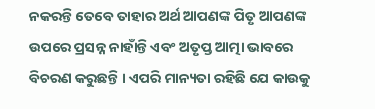ନକରନ୍ତି ତେବେ ତାହାର ଅର୍ଥ ଆପଣଙ୍କ ପିତୃ ଆପଣଙ୍କ ଉପରେ ପ୍ରସନ୍ନ ନାହାଁନ୍ତି ଏବଂ ଅତୃପ୍ତ ଆତ୍ମା ଭାବରେ ବିଚରଣ କରୁଛନ୍ତି । ଏପରି ମାନ୍ୟତା ରହିଛି ଯେ କାଉକୁ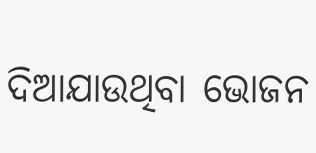ଦିଆଯାଉଥିବା ଭୋଜନ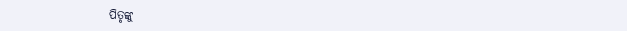ପିତୃଙ୍କୁ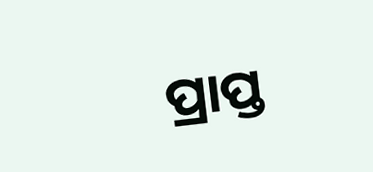ପ୍ରାପ୍ତ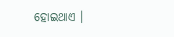ହୋଇଥାଏ ।